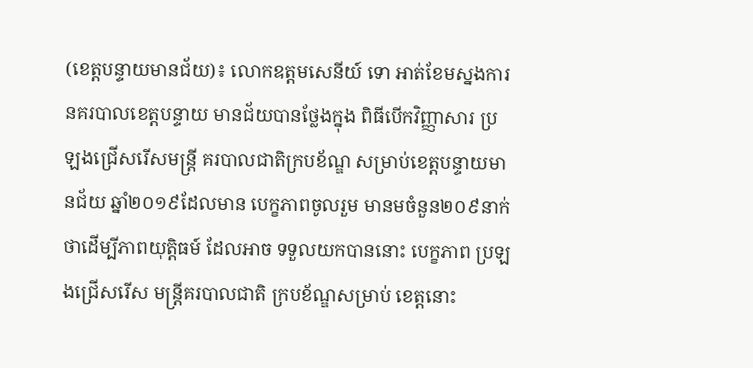(ខេត្តបន្ទាយមានជ័យ)៖ លោកឧត្តមសេនីយ៍ ទោ អាត់ខែមស្នងការ នគរបាលខេត្តបន្ទាយ មានជ័យបានថ្លែងក្នុង ពិធីបើកវិញ្ញាសារ ប្រឡងជ្រើសរើសមន្ត្រី គរបាលជាតិក្របខ័ណ្ឌ សម្រាប់ខេត្តបន្ទាយមានជ័យ ឆ្នាំ២០១៩ដែលមាន បេក្ខភាពចូលរួម មានមចំនួន២០៩នាក់ ថាដើម្បីភាពយុត្តិធម៍ ដែលអាច ទទួលយកបាននោះ បេក្ខភាព ប្រឡងជ្រើសរើស មន្ត្រីគរបាលជាតិ ក្របខ័ណ្ឌសម្រាប់ ខេត្តនោះ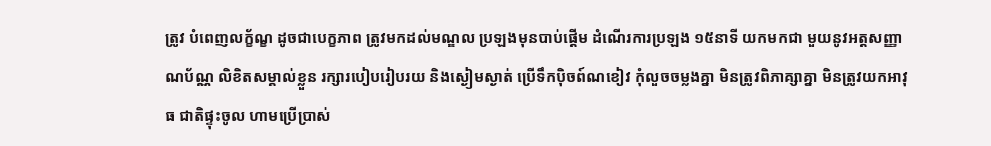ត្រូវ បំពេញលក្ខ័ណ្ខ ដូចជាបេក្ខភាព ត្រូវមកដល់មណ្ឌល ប្រឡងមុនបាប់ផ្តើម ដំណើរការប្រឡង ១៥នាទី យកមកជា មួយនូវអត្តសញ្ញាណប័ណ្ណ លិខិតសម្គាល់ខ្លួន រក្សារបៀបរៀបរយ និងស្ងៀមស្ងាត់ ប្រើទឹកបុិចព៍ណខៀវ កុំលួចចម្លងគ្នា មិនត្រូវពិភាគ្សាគ្នា មិនត្រូវយកអាវុធ ជាតិផ្ទុះចូល ហាមប្រើប្រាស់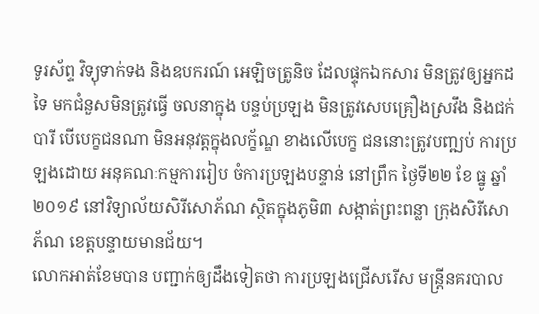ទូរស័ព្ទ វិទ្យុទាក់ទង និងឧបករណ៍ អេឡិចត្រូនិច ដែលផ្ទុកឯកសារ មិនត្រូវឲ្យអ្នកដទៃ មកជំនួសមិនត្រូវធ្វើ ចលនាក្នុង បន្ទប់ប្រឡង មិនត្រូវសេបគ្រឿងស្រវឹង និងជក់បារី បើបេក្ខជនណា មិនអនុវត្តក្នុងលក្ខ័ណ្ឌ ខាងលើបេក្ខ ជននោះត្រូវបញ្ឍប់ ការប្រឡងដោយ អនុគណៈកម្មការរៀប ចំការប្រឡងបន្ទាន់ នៅព្រឹក ថ្ងៃទី២២ ខែ ធ្នូ ឆ្នាំ២០១៩ នៅវិទ្យាល័យសិរីសោភ័ណ ស្ថិតក្នុងភូមិ៣ សង្កាត់ព្រះពន្លា ក្រុងសិរីសោភ័ណ ខេត្តបន្ទាយមានជ័យ។
លោកអាត់ខែមបាន បញ្ជាក់ឲ្យដឹងទៀតថា ការប្រឡងជ្រើសរើស មន្ត្រីនគរបាល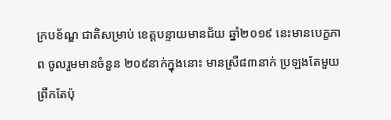ក្របខ័ណ្ឌ ជាតិសម្រាប់ ខេត្តបន្ទាយមានជ័យ ឆ្នាំ២០១៩ នេះមានបេក្ខភាព ចូលរួមមានចំនួន ២០៩នាក់ក្នុងនោះ មានស្រី៨៣នាក់ ប្រឡងតែមួយ ព្រឹកតែប៉ុ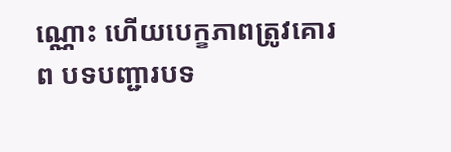ណ្ណោះ ហើយបេក្ខភាពត្រូវគោរព បទបញ្ជារបទ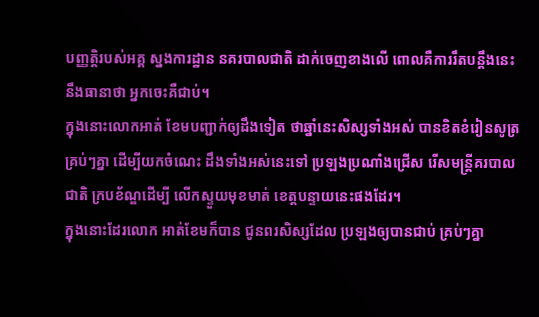បញ្ញត្តិរបស់អគ្គ ស្នងការដ្ឋាន នគរបាលជាតិ ដាក់ចេញខាងលើ ពោលគឺការរឹតបន្តឹងនេះ នឹងធានាថា អ្នកចេះគឺជាប់។
ក្នុងនោះលោកអាត់ ខែមបញ្ជាក់ឲ្យដឹងទៀត ថាឆ្នាំនេះសិស្សទាំងអស់ បានខិតខំរៀនសូត្រ គ្រប់ៗគ្នា ដើម្បីយកចំណេះ ដឹងទាំងអស់នេះទៅ ប្រឡងប្រណាំងជ្រើស រើសមន្ត្រីគរបាលជាតិ ក្របខ័ណ្ឌដើម្បី លើកស្ទួយមុខមាត់ ខេត្តបន្ទាយនេះផងដែរ។
ក្នុងនោះដែរលោក អាត់ខែមក៏បាន ជូនពរសិស្សដែល ប្រឡងឲ្យបានជាប់ គ្រប់ៗគ្នា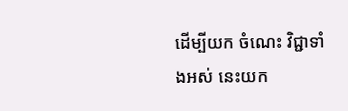ដើម្បីយក ចំណេះ វិជ្ជាទាំងអស់ នេះយក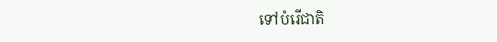ទៅបំរើជាតិ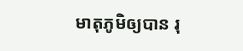មាតុភូមិឲ្យបាន រុ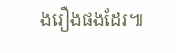ងរឿងផងដែរ៕